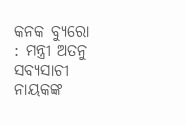କନକ ବ୍ୟୁରୋ : ମନ୍ତ୍ରୀ ଅତନୁ ସବ୍ୟସାଚୀ ନାୟକଙ୍କ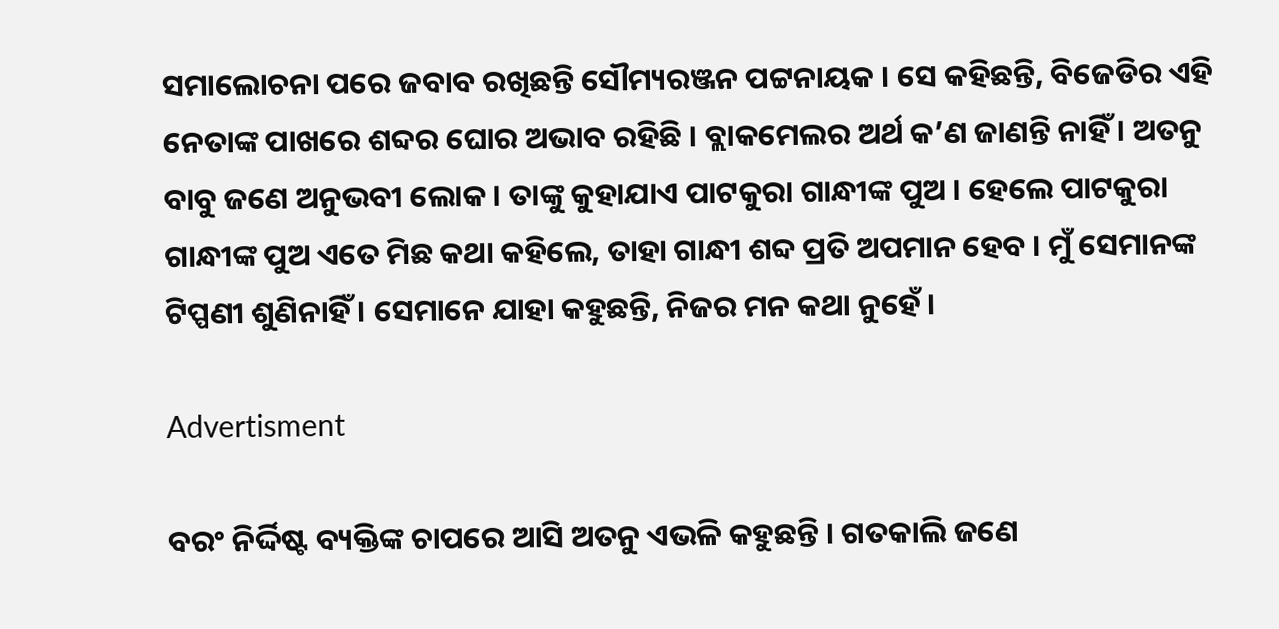ସମାଲୋଚନା ପରେ ଜବାବ ରଖିଛନ୍ତି ସୌମ୍ୟରଞ୍ଜନ ପଟ୍ଟନାୟକ । ସେ କହିଛନ୍ତି, ବିଜେଡିର ଏହି ନେତାଙ୍କ ପାଖରେ ଶବ୍ଦର ଘୋର ଅଭାବ ରହିଛି । ବ୍ଲାକମେଲର ଅର୍ଥ କ’ଣ ଜାଣନ୍ତି ନାହିଁ । ଅତନୁ ବାବୁ ଜଣେ ଅନୁଭବୀ ଲୋକ । ତାଙ୍କୁ କୁହାଯାଏ ପାଟକୁରା ଗାନ୍ଧୀଙ୍କ ପୁଅ । ହେଲେ ପାଟକୁରା ଗାନ୍ଧୀଙ୍କ ପୁଅ ଏତେ ମିଛ କଥା କହିଲେ, ତାହା ଗାନ୍ଧୀ ଶବ୍ଦ ପ୍ରତି ଅପମାନ ହେବ । ମୁଁ ସେମାନଙ୍କ ଟିପ୍ପଣୀ ଶୁଣିନାହିଁ । ସେମାନେ ଯାହା କହୁଛନ୍ତି, ନିଜର ମନ କଥା ନୁହେଁ ।

Advertisment

ବରଂ ନିର୍ଦ୍ଦିଷ୍ଟ ବ୍ୟକ୍ତିଙ୍କ ଚାପରେ ଆସି ଅତନୁ ଏଭଳି କହୁଛନ୍ତି । ଗତକାଲି ଜଣେ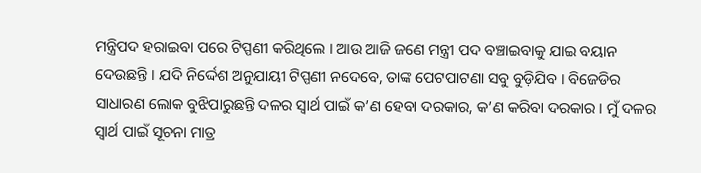ମନ୍ତ୍ରିପଦ ହରାଇବା ପରେ ଟିପ୍ପଣୀ କରିଥିଲେ । ଆଉ ଆଜି ଜଣେ ମନ୍ତ୍ରୀ ପଦ ବଞ୍ଚାଇବାକୁ ଯାଇ ବୟାନ ଦେଉଛନ୍ତି । ଯଦି ନିର୍ଦ୍ଦେଶ ଅନୁଯାୟୀ ଟିପ୍ପଣୀ ନଦେବେ, ତାଙ୍କ ପେଟପାଟଣା ସବୁ ବୁଡ଼ିଯିବ । ବିଜେଡିର ସାଧାରଣ ଲୋକ ବୁଝିପାରୁଛନ୍ତି ଦଳର ସ୍ୱାର୍ଥ ପାଇଁ କ’ଣ ହେବା ଦରକାର, କ’ଣ କରିବା ଦରକାର । ମୁଁ ଦଳର ସ୍ୱାର୍ଥ ପାଇଁ ସୂଚନା ମାତ୍ର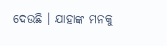ଦେଉଛି । ଯାହାଙ୍କ ମନକୁ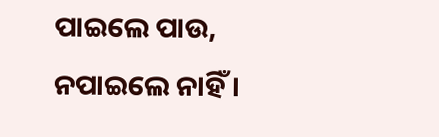ପାଇଲେ ପାଉ, ନପାଇଲେ ନାହିଁ ।